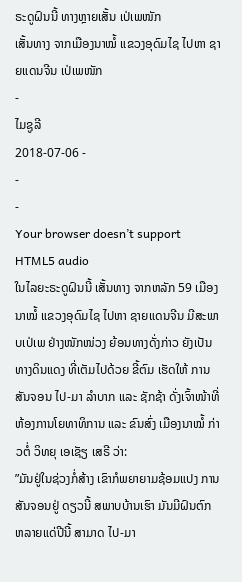ຣະດູຝົນນີ້ ທາງຫຼາຍເສັ້ນ ເປ່ເພໜັກ
ເສັ້ນທາງ ຈາກເມືອງນາໝໍ້ ແຂວງອຸດົມໄຊ ໄປຫາ ຊາຍແດນຈີນ ເປ່ເພໜັກ
-
ໄມຊູລີ
2018-07-06 -
-
-
Your browser doesn’t support HTML5 audio
ໃນໄລຍະຣະດູຝົນນີ້ ເສັ້ນທາງ ຈາກຫລັກ 59 ເມືອງນາໝໍ້ ແຂວງອຸດົມໄຊ ໄປຫາ ຊາຍແດນຈີນ ມີສະພາບເປ່ເພ ຢ່າງໜັກໜ່ວງ ຍ້ອນທາງດັ່ງກ່າວ ຍັງເປັນ ທາງດິນແດງ ທີ່ເຕັມໄປດ້ວຍ ຂີ້ຕົມ ເຮັດໃຫ້ ການສັນຈອນ ໄປ-ມາ ລໍາບາກ ແລະ ຊັກຊ້າ ດັ່ງເຈົ້າໜ້າທີ່ ຫ້ອງການໂຍທາທິການ ແລະ ຂົນສົ່ງ ເມືອງນາໝໍ້ ກ່າວຕໍ່ ວິທຍຸ ເອເຊັຽ ເສຣີ ວ່າ:
”ມັນຢູ່ໃນຊ່ວງກໍ່ສ້າງ ເຂົາກໍພຍາຍາມຊ້ອມແປງ ການສັນຈອນຢູ່ ດຽວນີ້ ສພາບບ້ານເຮົາ ມັນມີຝົນຕົກ ຫລາຍແດ່ປີນີ້ ສາມາດ ໄປ-ມາ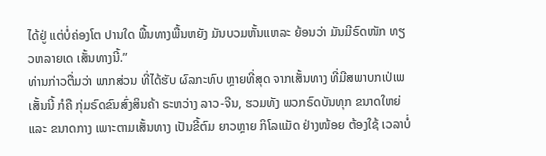ໄດ້ຢູ່ ແຕ່ບໍ່ຄ່ອງໂຕ ປານໃດ ພື້ນທາງພື້ນຫຍັງ ມັນບວມຫັ້ນແຫລະ ຍ້ອນວ່າ ມັນມີຣົດໜັກ ທຽວຫລາຍເດ ເສັ້ນທາງນີ້.”
ທ່ານກ່າວຕື່ມວ່າ ພາກສ່ວນ ທີ່ໄດ້ຮັບ ຜົລກະທົບ ຫຼາຍທີ່ສຸດ ຈາກເສັ້ນທາງ ທີ່ມີສພາບກເປ່ເພ ເສັ້ນນີ້ ກໍຄື ກຸ່ມຣົດຂົນສົ່ງສິນຄ້າ ຣະຫວ່າງ ລາວ-ຈີນ, ຮວມທັງ ພວກຣົດບັນທຸກ ຂນາດໃຫຍ່ ແລະ ຂນາດກາງ ເພາະຕາມເສັ້ນທາງ ເປັນຂີ້ຕົມ ຍາວຫຼາຍ ກິໂລແມັດ ຢ່າງໜ້ອຍ ຕ້ອງໃຊ້ ເວລາບໍ່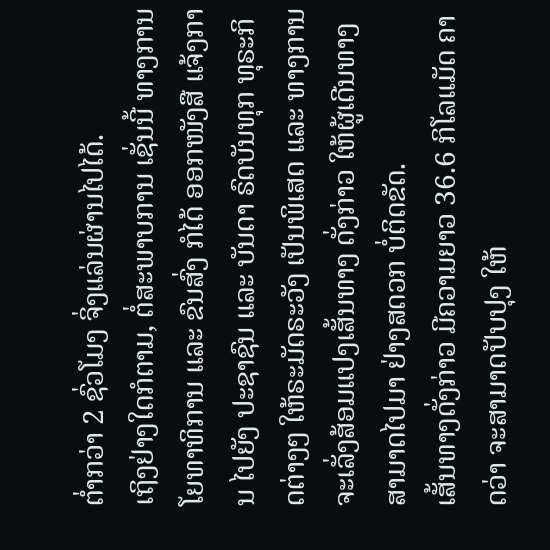ຕໍ່າກວ່າ 2 ຊົ່ວໂມງ ຈິ່ງແລ່ນຜ່ານໄປໄດ້.
ເຖິງຢ່າງໃດກໍຕາມ, ຕໍ່ສະພາບການ ເຊັ່ນນີ້ ທາງການໂຍທາທິການ ແລະ ຂົນສົ່ງ ກໍໄດ້ ອອກໜັງສື ແຈ້ງການ ໄປຍັງ ປະຊາຊົນ ແລະ ບັນດາ ຣົດບັນທຸກ ທຸຣະກິດຕ່າງໆ ໃຫ້ຣະມັດຣະວັງ ເປັນພິເສດ ແລະ ທາງການ ຈະເລັ່ງສ້ອມແປງເສັ້ນທາງ ດັ່ງກ່າວ ໃຫ້ຜູ້ເດີນທາງ ສາມາດໄປມາ ຢ່າງສດວກ ບໍ່ຕິດຂັດ.
ເສັ້ນທາງດັ່ງກ່າວ ມີຄວາມຍາວ 36.6 ກິໂລແມັດ ຄາດວ່າ ຈະສາມາດປັບປຸງ ໃຫ້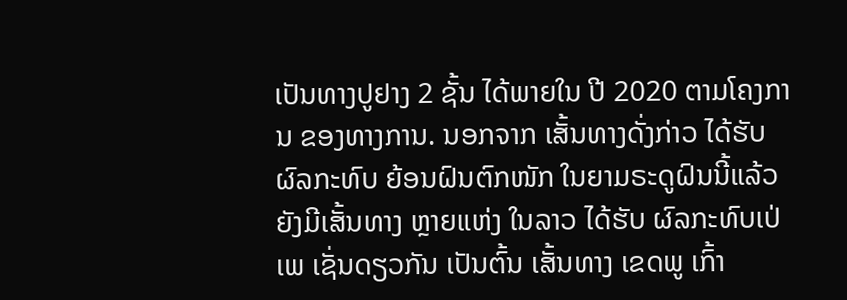ເປັນທາງປູຢາງ 2 ຊັ້ນ ໄດ້ພາຍໃນ ປີ 2020 ຕາມໂຄງການ ຂອງທາງການ. ນອກຈາກ ເສັ້ນທາງດັ່ງກ່າວ ໄດ້ຮັບ ຜົລກະທົບ ຍ້ອນຝົນຕົກໜັກ ໃນຍາມຣະດູຝົນນີ້ແລ້ວ ຍັງມີເສັ້ນທາງ ຫຼາຍແຫ່ງ ໃນລາວ ໄດ້ຮັບ ຜົລກະທົບເປ່ເພ ເຊັ່ນດຽວກັນ ເປັນຕົ້ນ ເສັ້ນທາງ ເຂດພູ ເກົ້າ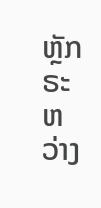ຫຼັກ ຣະຫວ່າງ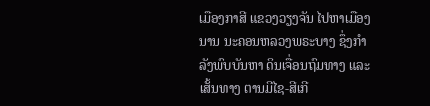ເມືອງກາສີ ແຂວງວຽງຈັນ ໄປຫາເມືອງນານ ນະຄອນຫລວງພຣະບາງ ຊຶ່ງກໍາລັງພົບບັນຫາ ດິນເຈື່ອນຖົມທາງ ແລະ ເສັ້ນທາງ ຕານມີໄຊ-ສີເກີ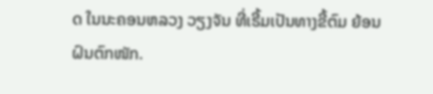ດ ໃນນະຄອນຫລວງ ວຽງຈັນ ທີ່ເຣີ້ມເປັນທາງຂີ້ຕົມ ຍ້ອນຝົນຕົກໜັກ.